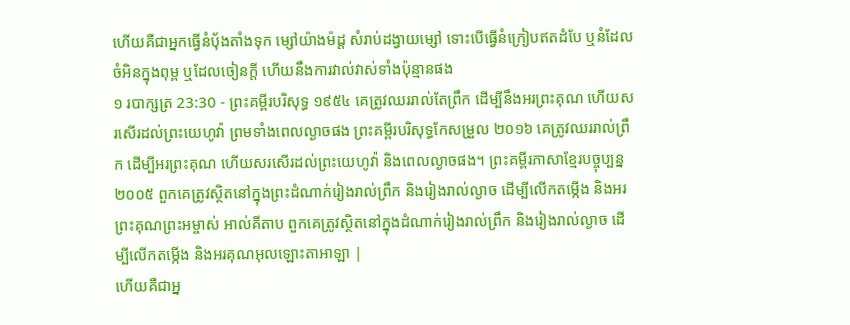ហើយគឺជាអ្នកធ្វើនំបុ័ងតាំងទុក ម្សៅយ៉ាងម៉ដ្ត សំរាប់ដង្វាយម្សៅ ទោះបើធ្វើនំក្រៀបឥតដំបែ ឬនំដែលចំអិនក្នុងពុម្ព ឬដែលចៀនក្តី ហើយនឹងការវាល់វាស់ទាំងប៉ុន្មានផង
១ របាក្សត្រ 23:30 - ព្រះគម្ពីរបរិសុទ្ធ ១៩៥៤ គេត្រូវឈររាល់តែព្រឹក ដើម្បីនឹងអរព្រះគុណ ហើយសរសើរដល់ព្រះយេហូវ៉ា ព្រមទាំងពេលល្ងាចផង ព្រះគម្ពីរបរិសុទ្ធកែសម្រួល ២០១៦ គេត្រូវឈររាល់ព្រឹក ដើម្បីអរព្រះគុណ ហើយសរសើរដល់ព្រះយេហូវ៉ា និងពេលល្ងាចផង។ ព្រះគម្ពីរភាសាខ្មែរបច្ចុប្បន្ន ២០០៥ ពួកគេត្រូវស្ថិតនៅក្នុងព្រះដំណាក់រៀងរាល់ព្រឹក និងរៀងរាល់ល្ងាច ដើម្បីលើកតម្កើង និងអរព្រះគុណព្រះអម្ចាស់ អាល់គីតាប ពួកគេត្រូវស្ថិតនៅក្នុងដំណាក់រៀងរាល់ព្រឹក និងរៀងរាល់ល្ងាច ដើម្បីលើកតម្កើង និងអរគុណអុលឡោះតាអាឡា |
ហើយគឺជាអ្ន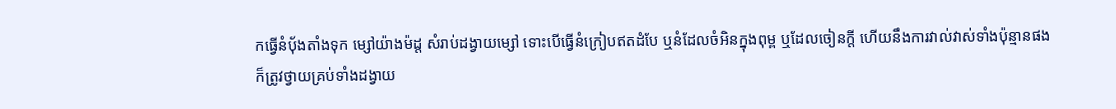កធ្វើនំបុ័ងតាំងទុក ម្សៅយ៉ាងម៉ដ្ត សំរាប់ដង្វាយម្សៅ ទោះបើធ្វើនំក្រៀបឥតដំបែ ឬនំដែលចំអិនក្នុងពុម្ព ឬដែលចៀនក្តី ហើយនឹងការវាល់វាស់ទាំងប៉ុន្មានផង
ក៏ត្រូវថ្វាយគ្រប់ទាំងដង្វាយ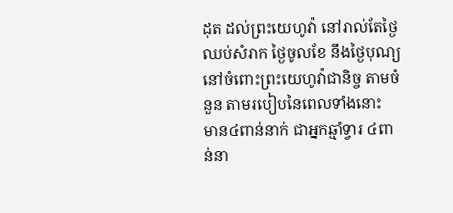ដុត ដល់ព្រះយេហូវ៉ា នៅរាល់តែថ្ងៃឈប់សំរាក ថ្ងៃចូលខែ នឹងថ្ងៃបុណ្យ នៅចំពោះព្រះយេហូវ៉ាជានិច្ច តាមចំនួន តាមរបៀបនៃពេលទាំងនោះ
មាន៤ពាន់នាក់ ជាអ្នកឆ្មាំទ្វារ ៤ពាន់នា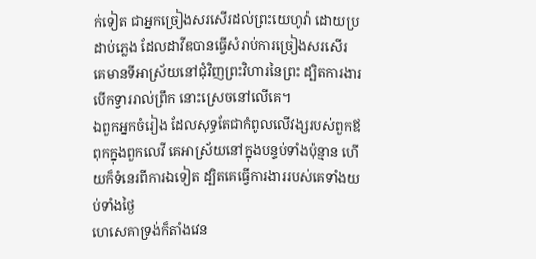ក់ទៀត ជាអ្នកច្រៀងសរសើរដល់ព្រះយេហូវ៉ា ដោយប្រដាប់ភ្លេង ដែលដាវីឌបានធ្វើសំរាប់ការច្រៀងសរសើរ
គេមានទីអាស្រ័យនៅជុំវិញព្រះវិហារនៃព្រះ ដ្បិតការងារបើកទ្វាររាល់ព្រឹក នោះស្រេចនៅលើគេ។
ឯពួកអ្នកចំរៀង ដែលសុទ្ធតែជាកំពូលលើវង្សរបស់ពួកឪពុកក្នុងពួកលេវី គេអាស្រ័យនៅក្នុងបន្ទប់ទាំងប៉ុន្មាន ហើយក៏ទំនេរពីការឯទៀត ដ្បិតគេធ្វើការងាររបស់គេទាំងយប់ទាំងថ្ងៃ
ហេសេគាទ្រង់ក៏តាំងវេន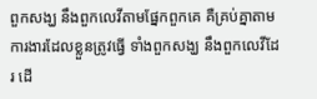ពួកសង្ឃ នឹងពួកលេវីតាមផ្នែកពួកគេ គឺគ្រប់គ្នាតាមការងារដែលខ្លួនត្រូវធ្វើ ទាំងពួកសង្ឃ នឹងពួកលេវីដែរ ដើ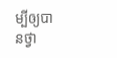ម្បីឲ្យបានថ្វា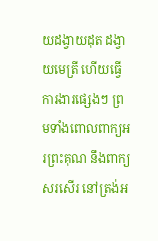យដង្វាយដុត ដង្វាយមេត្រី ហើយធ្វើការងារផ្សេងៗ ព្រមទាំងពោលពាក្យអរព្រះគុណ នឹងពាក្យសរសើរ នៅត្រង់អ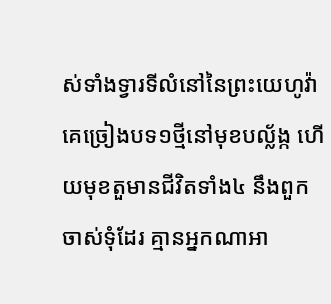ស់ទាំងទ្វារទីលំនៅនៃព្រះយេហូវ៉ា
គេច្រៀងបទ១ថ្មីនៅមុខបល្ល័ង្ក ហើយមុខតួមានជីវិតទាំង៤ នឹងពួកចាស់ទុំដែរ គ្មានអ្នកណាអា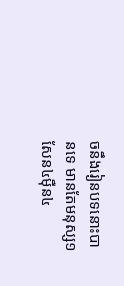ចនឹងរៀនបទនោះបានទេ មានតែមនុស្ស១សែន៤ម៉ឺន៤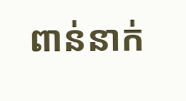ពាន់នាក់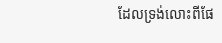ដែលទ្រង់លោះពីផែ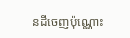នដីចេញប៉ុណ្ណោះ